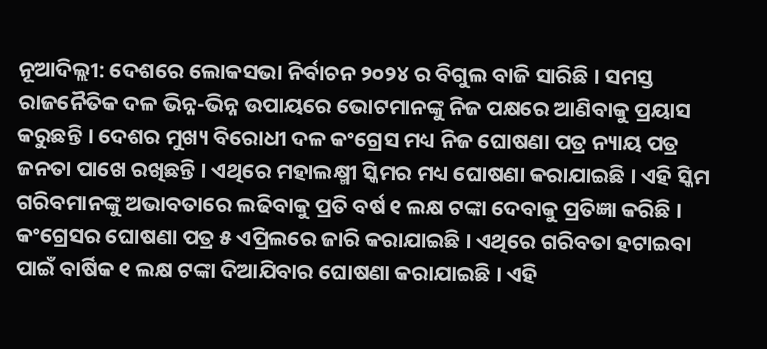ନୂଆଦିଲ୍ଲୀ: ଦେଶରେ ଲୋକସଭା ନିର୍ବାଚନ ୨୦୨୪ ର ବିଗୁଲ ବାଜି ସାରିଛି । ସମସ୍ତ ରାଜନୈତିକ ଦଳ ଭିନ୍ନ-ଭିନ୍ନ ଉପାୟରେ ଭୋଟମାନଙ୍କୁ ନିଜ ପକ୍ଷରେ ଆଣିବାକୁ ପ୍ରୟାସ କରୁଛନ୍ତି । ଦେଶର ମୁଖ୍ୟ ବିରୋଧୀ ଦଳ କଂଗ୍ରେସ ମଧ୍ୟ ନିଜ ଘୋଷଣା ପତ୍ର ନ୍ୟାୟ ପତ୍ର ଜନତା ପାଖେ ରଖିଛନ୍ତି । ଏଥିରେ ମହାଲକ୍ଷ୍ମୀ ସ୍କିମର ମଧ୍ୟ ଘୋଷଣା କରାଯାଇଛି । ଏହି ସ୍କିମ ଗରିବମାନଙ୍କୁ ଅଭାବତାରେ ଲଢିବାକୁ ପ୍ରତି ବର୍ଷ ୧ ଲକ୍ଷ ଟଙ୍କା ଦେବାକୁ ପ୍ରତିଜ୍ଞା କରିଛି ।
କଂଗ୍ରେସର ଘୋଷଣା ପତ୍ର ୫ ଏପ୍ରିଲରେ ଜାରି କରାଯାଇଛି । ଏଥିରେ ଗରିବତା ହଟାଇବା ପାଇଁ ବାର୍ଷିକ ୧ ଲକ୍ଷ ଟଙ୍କା ଦିଆଯିବାର ଘୋଷଣା କରାଯାଇଛି । ଏହି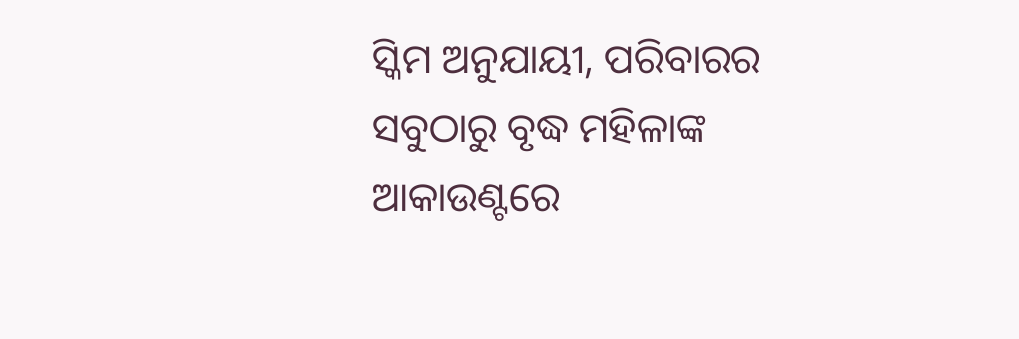ସ୍କିମ ଅନୁଯାୟୀ, ପରିବାରର ସବୁଠାରୁ ବୃଦ୍ଧ ମହିଳାଙ୍କ ଆକାଉଣ୍ଟରେ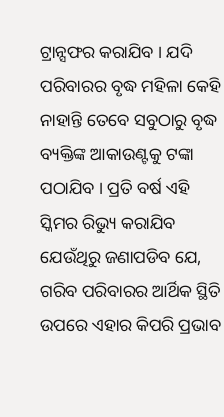ଟ୍ରାନ୍ସଫର କରାଯିବ । ଯଦି ପରିବାରର ବୃଦ୍ଧ ମହିଳା କେହି ନାହାନ୍ତି ତେବେ ସବୁଠାରୁ ବୃଦ୍ଧ ବ୍ୟକ୍ତିଙ୍କ ଆକାଉଣ୍ଟକୁ ଟଙ୍କା ପଠାଯିବ । ପ୍ରତି ବର୍ଷ ଏହି ସ୍କିମର ରିଭ୍ୟୁ କରାଯିବ ଯେଉଁଥିରୁ ଜଣାପଡିବ ଯେ, ଗରିବ ପରିବାରର ଆର୍ଥିକ ସ୍ଥିତି ଉପରେ ଏହାର କିପରି ପ୍ରଭାବ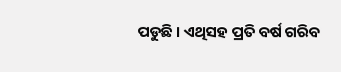ପଡୁଛି । ଏଥିସହ ପ୍ରତି ବର୍ଷ ଗରିବ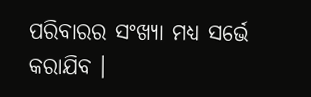ପରିବାରର ସଂଖ୍ୟା ମଧ୍ୟ ସର୍ଭେ କରାଯିବ ।